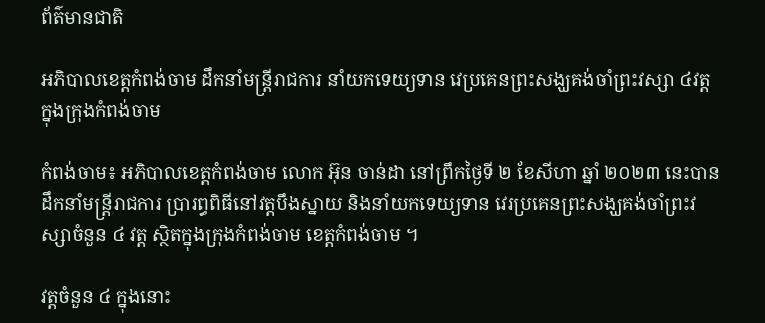ព័ត៌មានជាតិ

អភិបាលខេត្តកំពង់ចាម ដឹកនាំមន្ត្រីរាជការ នាំយកទេយ្យទាន វេប្រគេនព្រះសង្ឃគង់ចាំព្រះវស្សា ៤វត្ត ក្នុងក្រុងកំពង់ចាម

កំពង់ចាម៖ អភិបាលខេត្តកំពង់ចាម លោក អ៊ុន ចាន់ដា នៅព្រឹកថ្ងៃទី ២ ខែសីហា ឆ្នាំ ២០២៣ នេះបានដឹកនាំមន្ត្រីរាជការ ប្រារព្ធពិធីនៅវត្តបឹងស្នាយ និងនាំយកទេយ្យទាន វេរប្រគេនព្រះសង្ឃគង់ចាំព្រះវស្សាចំនួន ៤ វត្ត ស្ថិតក្នុងក្រុងកំពង់ចាម ខេត្តកំពង់ចាម ។

វត្តចំនួន ៤ ក្នុងនោះ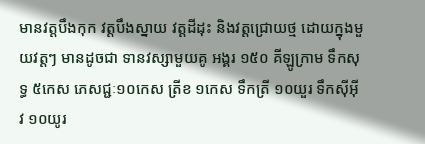មានវត្តបឹងកុក វត្តបឹងស្នាយ វត្តដីដុះ និងវត្តជ្រោយថ្ម ដោយក្នុងមួយវត្តៗ មានដូចជា ទានវស្សាមួយគូ អង្គរ ១៥០ គីឡូក្រាម ទឹកសុទ្ធ ៥កេស ភេសជ្ជៈ១០កេស ត្រីខ ១កេស ទឹកត្រី ១០យួរ ទឹកស៊ីអ៊ីវ ១០យូរ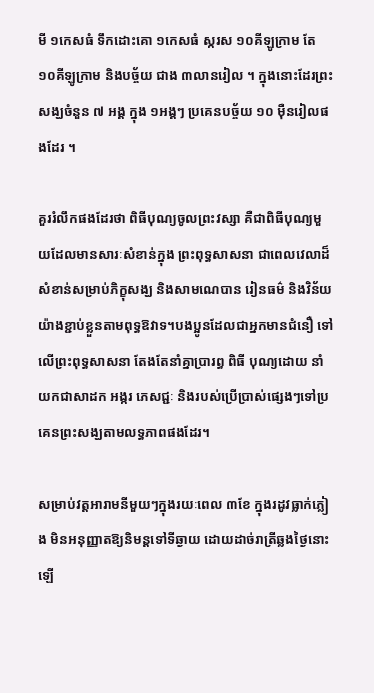មី ១កេសធំ ទឹកដោះគោ ១កេសធំ ស្ករស ១០គីឡូក្រាម តែ ១០គីឡូក្រាម និងបច្ច័យ ជាង ៣លានរៀល ។ ក្នុងនោះដែរព្រះសង្ឃចំនួន ៧ អង្គ ក្នុង ១អង្គៗ ប្រគេនបច្ច័យ ១០ ម៉ឺនរៀលផងដែរ ។

គួររំលឹកផងដែរថា ពិធីបុណ្យចូលព្រះវស្សា គឺជាពិធីបុណ្យមួយដែលមានសារៈសំខាន់ក្នុង ព្រះពុទ្ធសាសនា ជាពេលវេលាដ៏សំខាន់សម្រាប់ភិក្ខុសង្ឃ និងសាមណេបាន រៀនធម៌ និងវិន័យយ៉ាងខ្ជាប់ខ្លួនតាមពុទ្ធឱវាទ។បងប្អូនដែលជាអ្នកមានជំនឿ ទៅលើព្រះពុទ្ធសាសនា តែងតែនាំគ្នាប្រារព្ធ ពិធី បុណ្យដោយ នាំយកជាសាដក អង្ករ ភេសជ្ជៈ និងរបស់ប្រើប្រាស់ផ្សេងៗទៅប្រគេនព្រះសង្ឃតាមលទ្ធភាពផងដែរ។

សម្រាប់វត្តអារាមនីមួយៗក្នុងរយៈពេល ៣ខែ ក្នុងរដូវធ្លាក់ភ្លៀង មិនអនុញ្ញាតឱ្យនិមន្តទៅទីឆ្ងាយ ដោយដាច់រាត្រីឆ្លងថ្ងៃនោះឡើ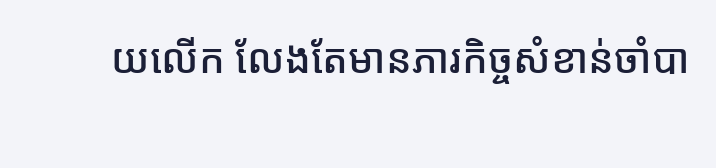យលើក លែងតែមានភារកិច្ចសំខាន់ចាំបា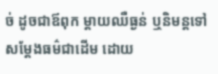ច់ ដូចជាឪពុក ម្តាយឈឺធ្ងន់ ឬនិមន្តទៅសម្ដែងធម៌ជាដើម ដោយ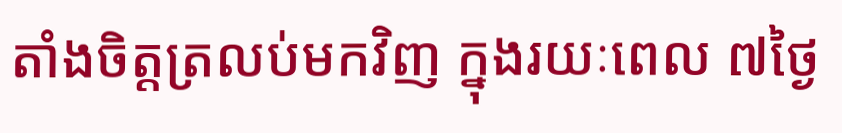តាំងចិត្តត្រលប់មកវិញ ក្នុងរយៈពេល ៧ថ្ងៃ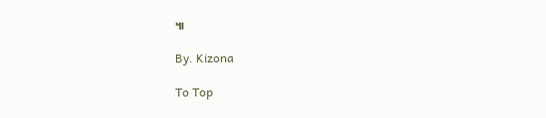៕

By. Kizona

To Top